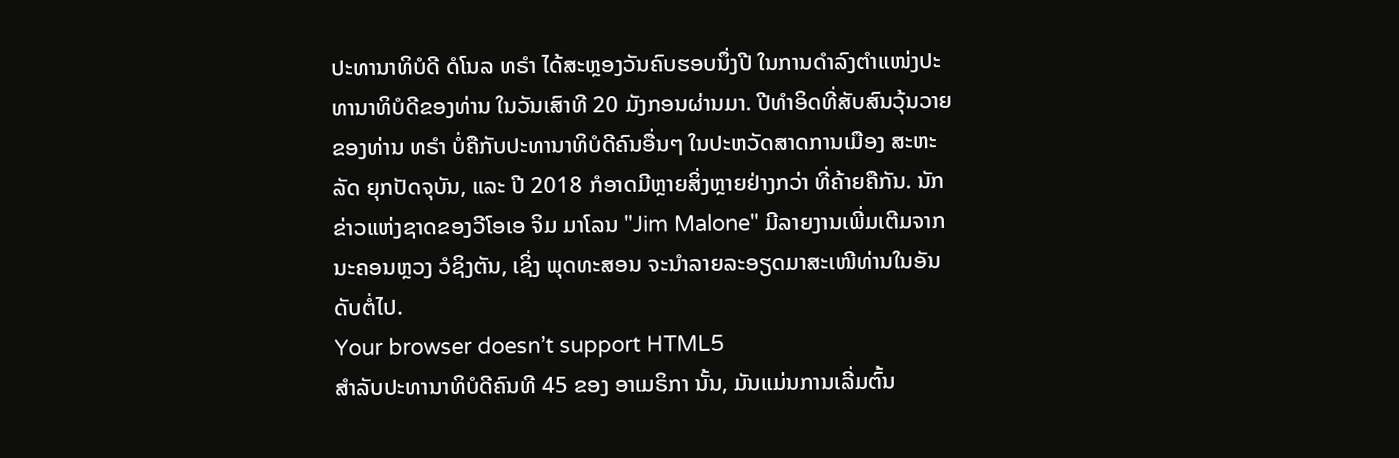ປະທານາທິບໍດີ ດໍໂນລ ທຣຳ ໄດ້ສະຫຼອງວັນຄົບຮອບນຶ່ງປີ ໃນການດຳລົງຕຳແໜ່ງປະ
ທານາທິບໍດີຂອງທ່ານ ໃນວັນເສົາທີ 20 ມັງກອນຜ່ານມາ. ປີທຳອິດທີ່ສັບສົນວຸ້ນວາຍ
ຂອງທ່ານ ທຣຳ ບໍ່ຄືກັບປະທານາທິບໍດີຄົນອື່ນໆ ໃນປະຫວັດສາດການເມືອງ ສະຫະ
ລັດ ຍຸກປັດຈຸບັນ, ແລະ ປີ 2018 ກໍອາດມີຫຼາຍສິ່ງຫຼາຍຢ່າງກວ່າ ທີ່ຄ້າຍຄືກັນ. ນັກ
ຂ່າວແຫ່ງຊາດຂອງວີໂອເອ ຈິມ ມາໂລນ "Jim Malone" ມີລາຍງານເພີ່ມເຕີມຈາກ
ນະຄອນຫຼວງ ວໍຊິງຕັນ, ເຊິ່ງ ພຸດທະສອນ ຈະນຳລາຍລະອຽດມາສະເໜີທ່ານໃນອັນ
ດັບຕໍ່ໄປ.
Your browser doesn’t support HTML5
ສຳລັບປະທານາທິບໍດີຄົນທີ 45 ຂອງ ອາເມຣິກາ ນັ້ນ, ມັນແມ່ນການເລີ່ມຕົ້ນ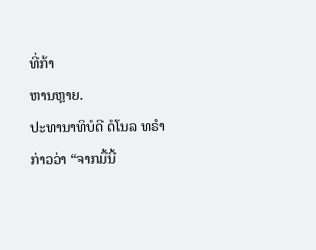ທີ່ກ້າ
ຫານຫຼາຍ.
ປະທານາທິບໍດີ ດໍໂນລ ທຣຳ ກ່າວວ່າ “ຈາກມື້ນີ້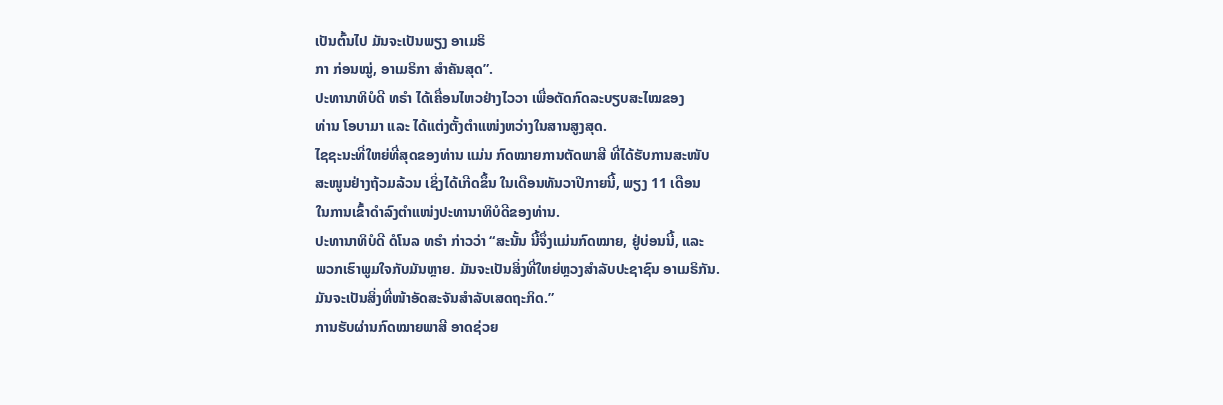ເປັນຕົ້ນໄປ ມັນຈະເປັນພຽງ ອາເມຣິ
ກາ ກ່ອນໝູ່, ອາເມຣິກາ ສຳຄັນສຸດ”.
ປະທານາທິບໍດີ ທຣຳ ໄດ້ເຄື່ອນໄຫວຢ່າງໄວວາ ເພື່ອຕັດກົດລະບຽບສະໄໝຂອງ
ທ່ານ ໂອບາມາ ແລະ ໄດ້ແຕ່ງຕັ້ງຕຳແໜ່ງຫວ່າງໃນສານສູງສຸດ.
ໄຊຊະນະທີ່ໃຫຍ່ທີ່ສຸດຂອງທ່ານ ແມ່ນ ກົດໝາຍການຕັດພາສີ ທີ່ໄດ້ຮັບການສະໜັບ
ສະໜູນຢ່າງຖ້ວມລ້ວນ ເຊິ່ງໄດ້ເກີດຂຶ້ນ ໃນເດືອນທັນວາປີກາຍນີ້, ພຽງ 11 ເດືອນ
ໃນການເຂົ້າດຳລົງຕຳແໜ່ງປະທານາທິບໍດີຂອງທ່ານ.
ປະທານາທິບໍດີ ດໍໂນລ ທຣຳ ກ່າວວ່າ “ສະນັ້ນ ນີ້ຈຶ່ງແມ່ນກົດໝາຍ, ຢູ່ບ່ອນນີ້, ແລະ
ພວກເຮົາພູມໃຈກັບມັນຫຼາຍ. ມັນຈະເປັນສິ່ງທີ່ໃຫຍ່ຫຼວງສຳລັບປະຊາຊົນ ອາເມຣິກັນ.
ມັນຈະເປັນສິ່ງທີ່ໜ້າອັດສະຈັນສຳລັບເສດຖະກິດ.”
ການຮັບຜ່ານກົດໝາຍພາສີ ອາດຊ່ວຍ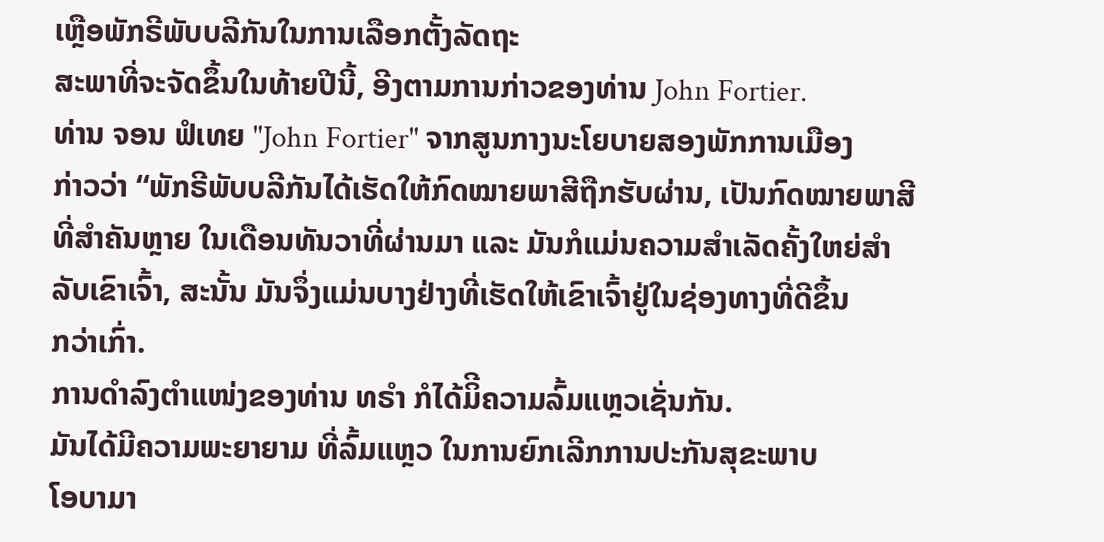ເຫຼືອພັກຣີພັບບລີກັນໃນການເລືອກຕັ້ງລັດຖະ
ສະພາທີ່ຈະຈັດຂຶ້ນໃນທ້າຍປີນີ້, ອີງຕາມການກ່າວຂອງທ່ານ John Fortier.
ທ່ານ ຈອນ ຟໍເທຍ "John Fortier" ຈາກສູນກາງນະໂຍບາຍສອງພັກການເມືອງ
ກ່າວວ່າ “ພັກຣີພັບບລີກັນໄດ້ເຮັດໃຫ້ກົດໝາຍພາສີຖືກຮັບຜ່ານ, ເປັນກົດໝາຍພາສີ
ທີ່ສຳຄັນຫຼາຍ ໃນເດືອນທັນວາທີ່ຜ່ານມາ ແລະ ມັນກໍແມ່ນຄວາມສຳເລັດຄັ້ງໃຫຍ່ສຳ
ລັບເຂົາເຈົ້າ, ສະນັ້ນ ມັນຈຶ່ງແມ່ນບາງຢ່າງທີ່ເຮັດໃຫ້ເຂົາເຈົ້າຢູ່ໃນຊ່ອງທາງທີ່ດີຂຶ້ນ
ກວ່າເກົ່າ.
ການດຳລົງຕຳແໜ່ງຂອງທ່ານ ທຣຳ ກໍໄດ້ມິີຄວາມລົ້ມແຫຼວເຊັ່ນກັນ.
ມັນໄດ້ມີຄວາມພະຍາຍາມ ທີ່ລົ້ມແຫຼວ ໃນການຍົກເລີກການປະກັນສຸຂະພາບ
ໂອບາມາ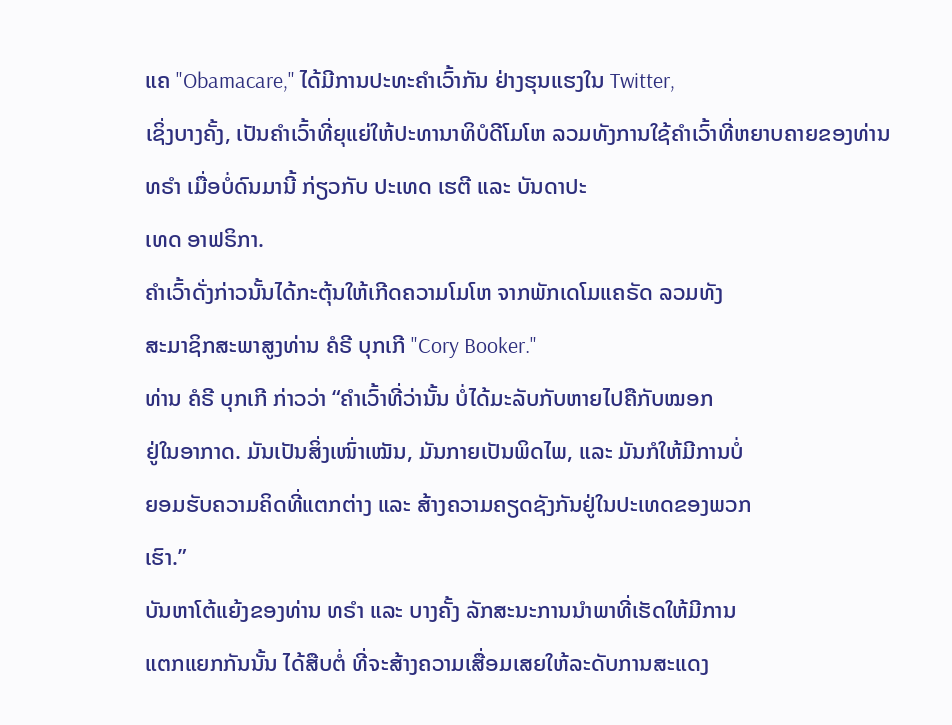ແຄ "Obamacare," ໄດ້ມີການປະທະຄຳເວົ້າກັນ ຢ່າງຮຸນແຮງໃນ Twitter,
ເຊິ່ງບາງຄັ້ງ, ເປັນຄຳເວົ້າທີ່ຍຸແຍ່ໃຫ້ປະທານາທິບໍດີໂມໂຫ ລວມທັງການໃຊ້ຄຳເວົ້າທີ່ຫຍາບຄາຍຂອງທ່ານ ທຣຳ ເມື່ອບໍ່ດົນມານີ້ ກ່ຽວກັບ ປະເທດ ເຮຕີ ແລະ ບັນດາປະ
ເທດ ອາຟຣິກາ.
ຄຳເວົ້າດັ່ງກ່າວນັ້ນໄດ້ກະຕຸ້ນໃຫ້ເກີດຄວາມໂມໂຫ ຈາກພັກເດໂມແຄຣັດ ລວມທັງ
ສະມາຊິກສະພາສູງທ່ານ ຄໍຣີ ບຸກເກີ "Cory Booker."
ທ່ານ ຄໍຣີ ບຸກເກີ ກ່າວວ່າ “ຄຳເວົ້າທີ່ວ່ານັ້ນ ບໍ່ໄດ້ມະລັບກັບຫາຍໄປຄືກັບໝອກ
ຢູ່ໃນອາກາດ. ມັນເປັນສິ່ງເໜົ່າເໝັນ, ມັນກາຍເປັນພິດໄພ, ແລະ ມັນກໍໃຫ້ມີການບໍ່
ຍອມຮັບຄວາມຄິດທີ່ແຕກຕ່າງ ແລະ ສ້າງຄວາມຄຽດຊັງກັນຢູ່ໃນປະເທດຂອງພວກ
ເຮົາ.”
ບັນຫາໂຕ້ແຍ້ງຂອງທ່ານ ທຣຳ ແລະ ບາງຄັ້ງ ລັກສະນະການນຳພາທີ່ເຮັດໃຫ້ມີການ
ແຕກແຍກກັນນັ້ນ ໄດ້ສືບຕໍ່ ທີ່ຈະສ້າງຄວາມເສື່ອມເສຍໃຫ້ລະດັບການສະແດງ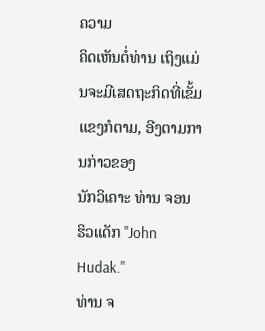ຄວາມ
ຄິດເຫັນຕໍ່ທ່ານ ເຖິງແມ່ນຈະມີເສດຖະກິດທີ່ເຂັ້ມແຂງກໍຕາມ, ອີງຕາມການກ່າວຂອງ
ນັກວິເຄາະ ທ່ານ ຈອນ ຮິວແດັກ "John Hudak."
ທ່ານ ຈ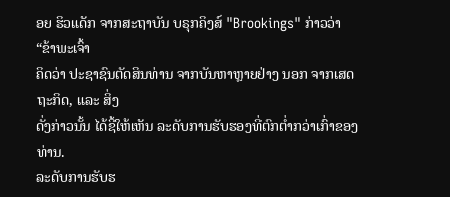ອຍ ຮິວແດັກ ຈາກສະຖາບັນ ບຣຸກຄິງສ໌ "Brookings" ກ່າວວ່າ “ຂ້າພະເຈົ້າ
ຄິດວ່າ ປະຊາຊົນຕັດສິນທ່ານ ຈາກບັນຫາຫຼາຍຢ່າງ ນອກ ຈາກເສດຖະກິດ, ແລະ ສິ່ງ
ດັ່ງກ່າວນັ້ນ ໄດ້ຊີ້ໃຫ້ເຫັນ ລະດັບການຮັບຮອງທີ່ຕົກຕໍ່າກວ່າເກົ່າຂອງທ່ານ.
ລະດັບການຮັບຮ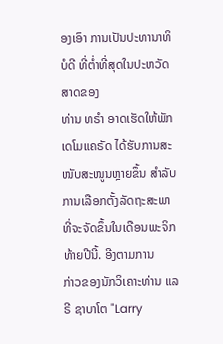ອງເອົາ ການເປັນປະທານາທິບໍດີ ທີ່ຕໍ່າທີ່ສຸດໃນປະຫວັດສາດຂອງ
ທ່ານ ທຣຳ ອາດເຮັດໃຫ້ພັກເດໂມແຄຣັດ ໄດ້ຮັບການສະໜັບສະໜູນຫຼາຍຂຶ້ນ ສຳລັບ
ການເລືອກຕັ້ງລັດຖະສະພາທີ່ຈະຈັດຂຶ້ນໃນເດືອນພະຈິກທ້າຍປີນີ້. ອີງຕາມການ
ກ່າວຂອງນັກວິເຄາະທ່ານ ແລຣີ ຊາບາໂຕ "Larry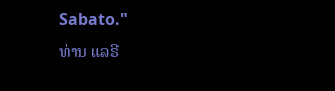Sabato."
ທ່ານ ແລຣີ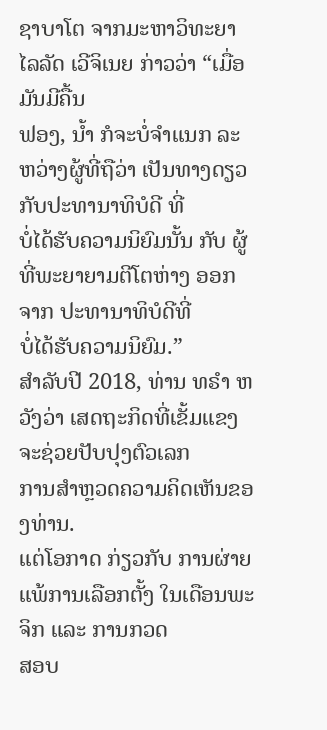ຊາບາໂຕ ຈາກມະຫາວິທະຍາໄລລັດ ເວີຈິເນຍ ກ່າວວ່າ “ເມື່ອມັນມີຄື້ນ
ຟອງ, ນໍ້າ ກໍຈະບໍ່ຈຳແນກ ລະຫວ່າງຜູ້ທີ່ຖືວ່າ ເປັນທາງດຽວກັບປະທານາທິບໍດີ ທີ່
ບໍ່ໄດ້ຮັບຄວາມນິຍົມນັ້ນ ກັບ ຜູ້ທີ່ພະຍາຍາມຕີໂຕຫ່າງ ອອກຈາກ ປະທານາທິບໍດີທີ່
ບໍ່ໄດ້ຮັບຄວາມນິຍົມ.”
ສຳລັບປີ 2018, ທ່ານ ທຣຳ ຫວັງວ່າ ເສດຖະກິດທີ່ເຂັ້ມແຂງ ຈະຊ່ວຍປັບປຸງຕົວເລກ
ການສຳຫຼວດຄວາມຄິດເຫັນຂອງທ່ານ.
ແຕ່ໂອກາດ ກ່ຽວກັບ ການຜ່າຍແພ້ການເລືອກຕັ້ງ ໃນເດືອນພະຈິກ ແລະ ການກວດ
ສອບ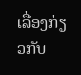ເລື່ອງກ່ຽວກັບ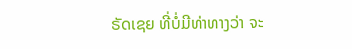ຣັດເຊຍ ທີ່ບໍ່ມີທ່າທາງວ່າ ຈະ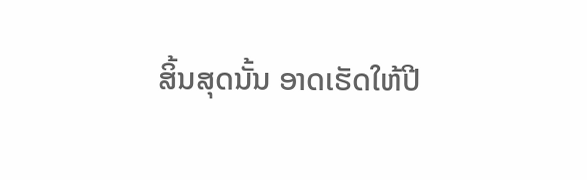ສິ້ນສຸດນັ້ນ ອາດເຮັດໃຫ້ປີ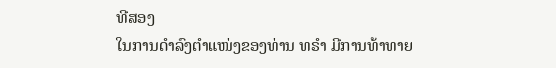ທີສອງ
ໃນການດຳລົງຕຳແໜ່ງຂອງທ່ານ ທຣຳ ມີການທ້າທາຍ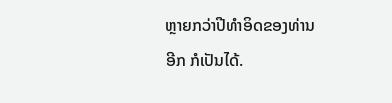ຫຼາຍກວ່າປີທຳອິດຂອງທ່ານ
ອີກ ກໍເປັນໄດ້.